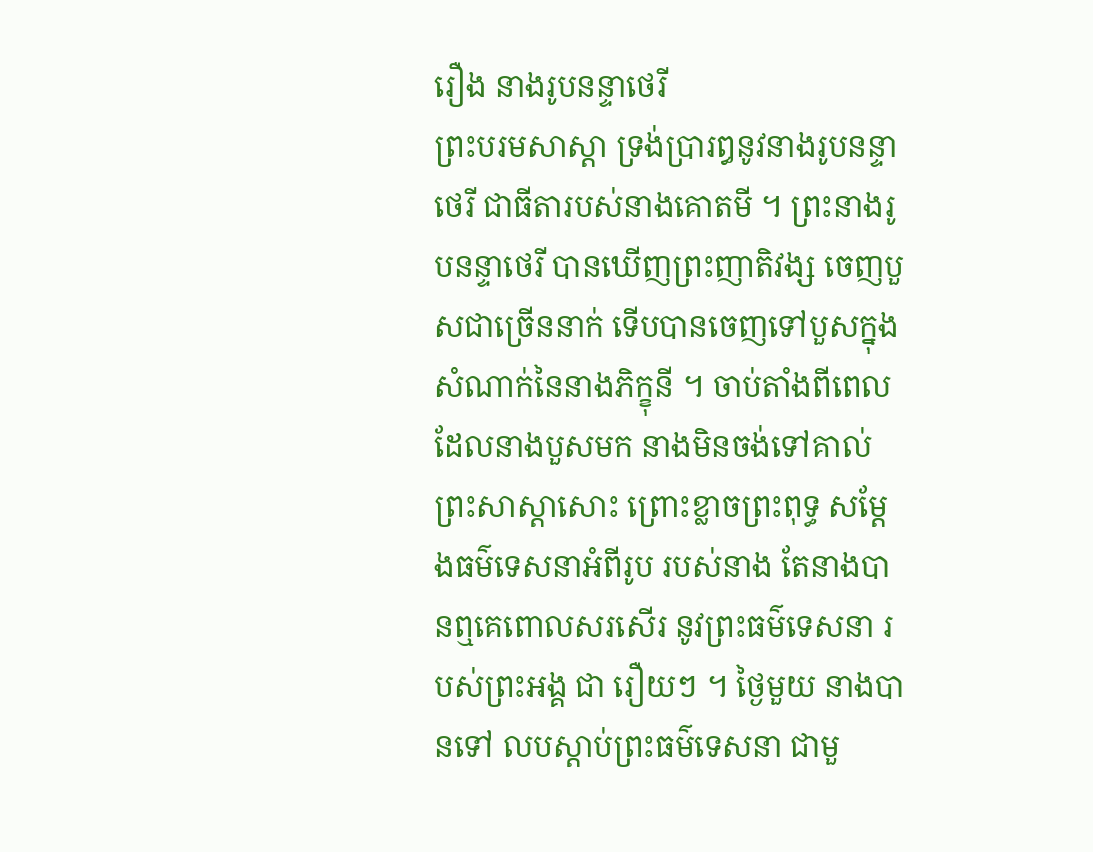រឿង នាងរូបនន្ទាថេរី
ព្រះបរមសាស្តា ទ្រង់ប្រារឰនូវនាងរូបនន្ទាថេរី ជាធីតារបស់នាងគោតមី ។ ព្រះនាងរូបនន្ទាថេរី បានឃើញព្រះញាតិវង្ស ចេញបួសជាច្រើននាក់ ទើបបានចេញទៅបួសក្នុងសំណាក់នៃនាងភិក្ខុនី ។ ចាប់តាំងពីពេលដែលនាងបួសមក នាងមិនចង់ទៅគាល់ព្រះសាស្តាសោះ ព្រោះខ្លាចព្រះពុទ្ធ សម្តែងធម៌ទេសនាឣំពីរូប របស់នាង តែនាងបានឮគេពោលសរសើរ នូវព្រះធម៌ទេសនា របស់ព្រះឣង្គ ជា រឿយៗ ។ ថ្ងៃមួយ នាងបានទៅ លបស្តាប់ព្រះធម៌ទេសនា ជាមួ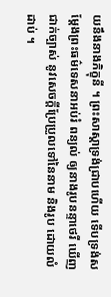យនឹងនាងភិក្ខុនី ។ ព្រះសាស្តាទ្រង់ជ្រាបហើយ ទើបទ្រង់សម្តែងព្រះធម៌ទេសនាឣប់រំ ពន្យល់ ឲ្យនាងរូបនន្ទាថេរី ឃើញជាក់ច្បាស់ នូវសេចក្តីប្រែប្រួលទៅនៃនាម និងរូប ដោយលំដាប់ ។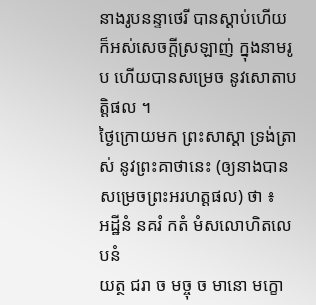នាងរូបនន្ទាថេរី បានស្តាប់ហើយ ក៏ឣស់សេចក្តីស្រឡាញ់ ក្នុងនាមរូប ហើយបានសម្រេច នូវសោតាបត្តិផល ។
ថ្ងៃក្រោយមក ព្រះសាស្តា ទ្រង់ត្រាស់ នូវព្រះគាថានេះ (ឲ្យនាងបានសម្រេចព្រះឣរហត្តផល) ថា ៖
ឣដ្ឋីនំ នគរំ កតំ មំសលោហិតលេបនំ
យត្ថ ជរា ច មច្ចុ ច មានោ មក្ខោ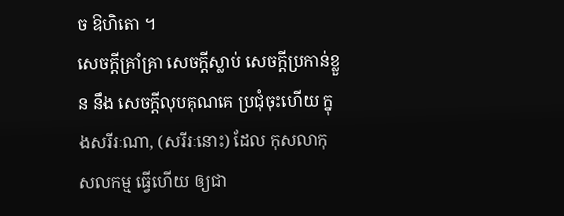ច ឱហិតោ ។
សេចក្តីគ្រាំគ្រា សេចក្តីស្លាប់ សេចក្តីប្រកាន់ខ្លួន នឹង សេចក្តីលុបគុណគេ ប្រជុំចុះហើយ ក្នុងសរីរៈណា, (សរីរៈនោះ) ដែល កុសលាកុសលកម្ម ធ្វើហើយ ឲ្យជា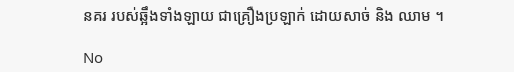នគរ របស់ឆ្អឹងទាំងឡាយ ជាគ្រឿងប្រឡាក់ ដោយសាច់ និង ឈាម ។

No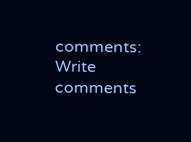comments:
Write comments